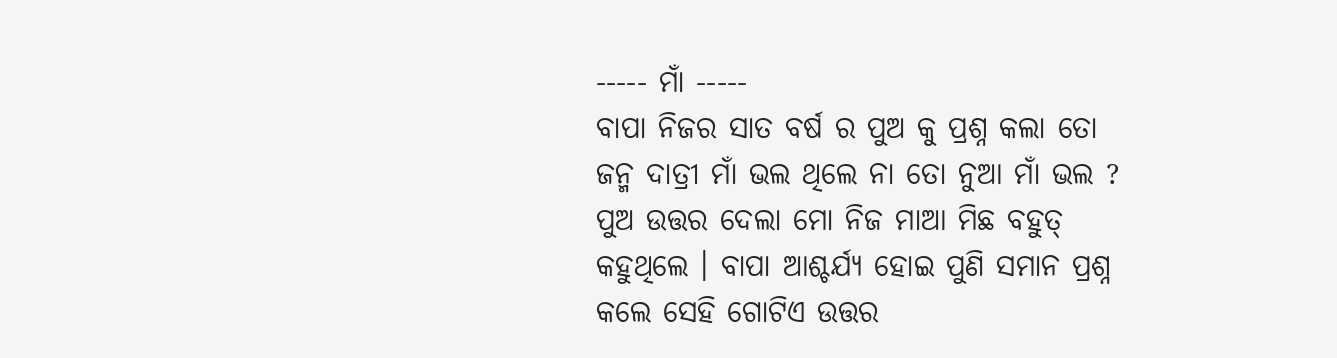----- ମାଁ -----
ବାପା ନିଜର ସାତ ବର୍ଷ ର ପୁଅ କୁ ପ୍ରଶ୍ନ କଲା ତୋ ଜନ୍ମ ଦାତ୍ରୀ ମାଁ ଭଲ ଥିଲେ ନା ତୋ ନୁଆ ମାଁ ଭଲ ? ପୁଅ ଉତ୍ତର ଦେଲା ମୋ ନିଜ ମାଆ ମିଛ ବହୁତ୍ କହୁଥିଲେ । ବାପା ଆଶ୍ଚର୍ଯ୍ୟ ହୋଇ ପୁଣି ସମାନ ପ୍ରଶ୍ନ କଲେ ସେହି ଗୋଟିଏ ଉତ୍ତର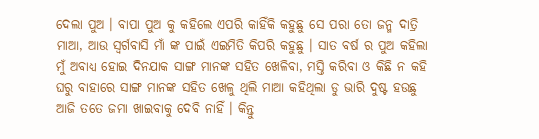ଦେଲା ପୁଅ । ବାପା ପୁଅ କୁ କହିଲେ ଏପରି କାହିଁକି କହୁଛୁ ସେ ପରା ତୋ ଜନ୍ମ ଦାତ୍ରି ମାଆ, ଆଉ ସ୍ୱର୍ଗବାସି ମାଁ ଙ୍କ ପାଇଁ ଏଇମିତି କିପରି କହୁଛୁ । ସାତ ବର୍ଷ ର ପୁଅ କହିଲା ମୁଁ ଅବାଧ୍ୟ ହୋଇ ଦିନଯାକ ସାଙ୍ଗ ମାନଙ୍କ ସହିତ ଖେଳିବା, ମସ୍ତି କରିବା ଓ କିଛି ନ କହି ଘରୁ ବାହାରେ ସାଙ୍ଗ ମାନଙ୍କ ସହିତ ଖେଳୁ ଥିଲି ମାଆ କହିଥିଲା ଡୁ ଭାରି ଦୁଷ୍ଟ ହଉଛୁ ଆଜି ତତେ ଜମା ଖାଇବାକୁ ଦେବି ନାହିଁ । କିନ୍ତୁ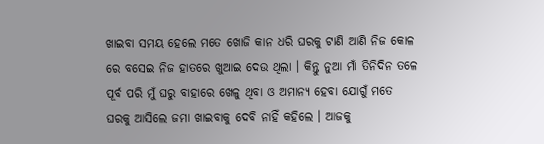ଖାଇବା ସମୟ ହେଲେ ମତେ ଖୋଜି କାନ ଧରି ଘରକୁ ଟାଣି ଆଣି ନିଜ କୋଳ ରେ ବସେଇ ନିଜ ହାତରେ ଖୁଆଇ ଦେଉ ଥିଲା । କିନ୍ତୁ ନୁଆ ମାଁ ତିନିଦିନ ତଳେ ପୂର୍ବ ପରି ମୁଁ ଘରୁ ବାହାରେ ଖେଳୁ ଥିବା ଓ ଅମାନ୍ୟ ହେବା ଯୋଗୁଁ ମତେ ଘରକୁ ଆସିଲେ ଜମା ଖାଇବାକୁ ଦେବି ନାହିଁ କହିଲେ । ଆଜକୁ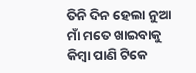ତିନି ଦିନ ହେଲା ନୁଆ ମାଁ ମତେ ଖାଇବାକୁ କିମ୍ବା ପାଣି ଟିକେ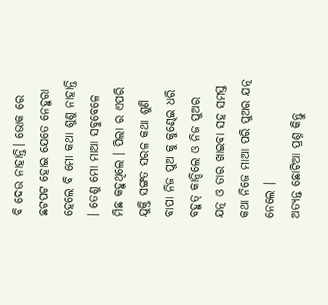ବି ଦେଉ ନାହାନ୍ତି। ଭୋକ ରେ ଛଟପଟ ହୋଇ ଯେତେ ନେହୁରା ହେଲେ ବି ମୋ କଥା ଶୁଣୁ ନାହାନ୍ତି । ତେଣୁ ମୋ ମାଆ ସବୁବେଳେ ମିଛ କହୁଥିଲେ । ପିଲା ର ଏପରି ଯୁକ୍ତି ସଙ୍ଗତ ସରଳ କଥା ଶୁଣି ବାପା ନିଜ ପୁଅ କୁ କୁଣ୍ଢେଇ ଧରି ବହୁତ୍ କାନ୍ଦିଲେ ଓ ନିଜ ପୁଅର ଯତ୍ନ ଓ ତାର ଖାଇବା ସହ ସମସ୍ତ କଥା ନିଜେ ମାଆ ପରି ପୁଅର ଯତ୍ନ ନେଲେ ।
ଅତ୍ୟନ୍ତ ଛୋଟିଆ ପ୍ରଶ୍ନ କିନ୍ତୁ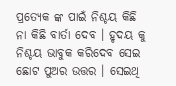ପ୍ରତ୍ୟେକ ଙ୍କ ପାଇଁ ନିଶ୍ଚୟ କିଛି ନା କିଛି ବାର୍ତା ଦେବ । ହୃଦୟ କୁ ନିଶ୍ଚୟ ଭାବୁକ କରିଦେବ ସେଇ ଛୋଟ ପୁଅର ଉତ୍ତର । ସେଇଥି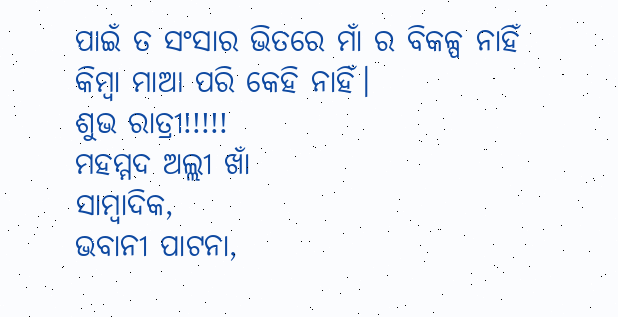ପାଇଁ ତ ସଂସାର ଭିତରେ ମାଁ ର ବିକଳ୍ପ ନାହିଁ କିମ୍ବା ମାଆ ପରି କେହି ନାହିଁ।
ଶୁଭ ରାତ୍ରୀ!!!!!
ମହମ୍ମଦ ଅଲ୍ଲୀ ଖାଁ
ସାମ୍ବାଦିକ,
ଭବାନୀ ପାଟନା,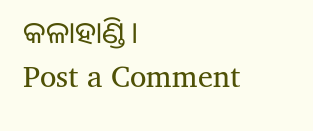କଳାହାଣ୍ଡି।
Post a Comment